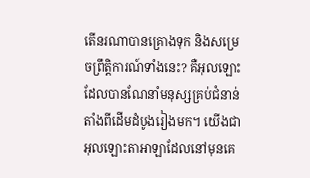តើនរណាបានគ្រោងទុក និងសម្រេចព្រឹត្តិការណ៍ទាំងនេះ? គឺអុលឡោះដែលបានណែនាំមនុស្សគ្រប់ជំនាន់ តាំងពីដើមដំបូងរៀងមក។ យើងជាអុលឡោះតាអាឡាដែលនៅមុនគេ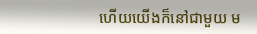ហើយយើងក៏នៅជាមួយ ម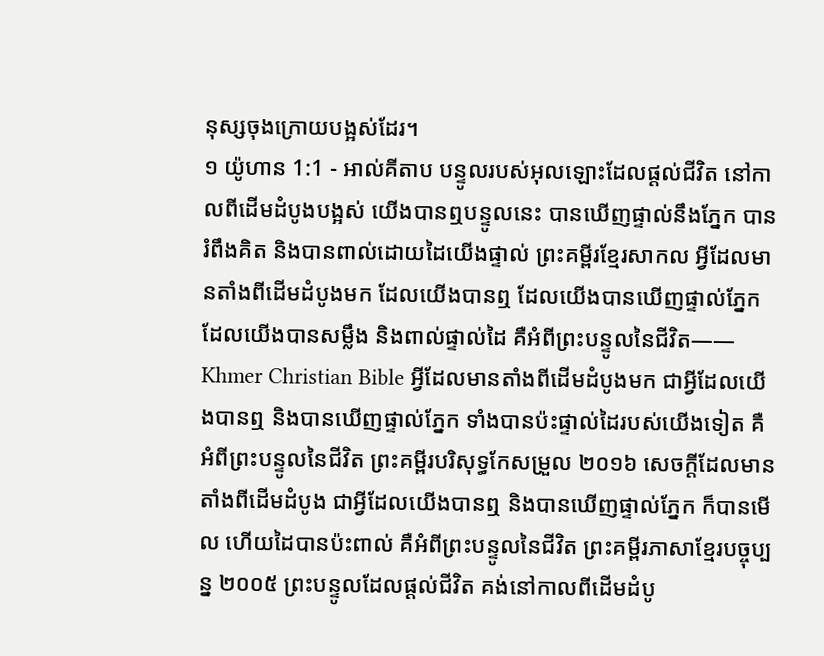នុស្សចុងក្រោយបង្អស់ដែរ។
១ យ៉ូហាន 1:1 - អាល់គីតាប បន្ទូលរបស់អុលឡោះដែលផ្ដល់ជីវិត នៅកាលពីដើមដំបូងបង្អស់ យើងបានឮបន្ទូលនេះ បានឃើញផ្ទាល់នឹងភ្នែក បានរំពឹងគិត និងបានពាល់ដោយដៃយើងផ្ទាល់ ព្រះគម្ពីរខ្មែរសាកល អ្វីដែលមានតាំងពីដើមដំបូងមក ដែលយើងបានឮ ដែលយើងបានឃើញផ្ទាល់ភ្នែក ដែលយើងបានសម្លឹង និងពាល់ផ្ទាល់ដៃ គឺអំពីព្រះបន្ទូលនៃជីវិត—— Khmer Christian Bible អ្វីដែលមានតាំងពីដើមដំបូងមក ជាអ្វីដែលយើងបានឮ និងបានឃើញផ្ទាល់ភ្នែក ទាំងបានប៉ះផ្ទាល់ដៃរបស់យើងទៀត គឺអំពីព្រះបន្ទូលនៃជីវិត ព្រះគម្ពីរបរិសុទ្ធកែសម្រួល ២០១៦ សេចក្ដីដែលមានតាំងពីដើមដំបូង ជាអ្វីដែលយើងបានឮ និងបានឃើញផ្ទាល់ភ្នែក ក៏បានមើល ហើយដៃបានប៉ះពាល់ គឺអំពីព្រះបន្ទូលនៃជីវិត ព្រះគម្ពីរភាសាខ្មែរបច្ចុប្បន្ន ២០០៥ ព្រះបន្ទូលដែលផ្ដល់ជីវិត គង់នៅកាលពីដើមដំបូ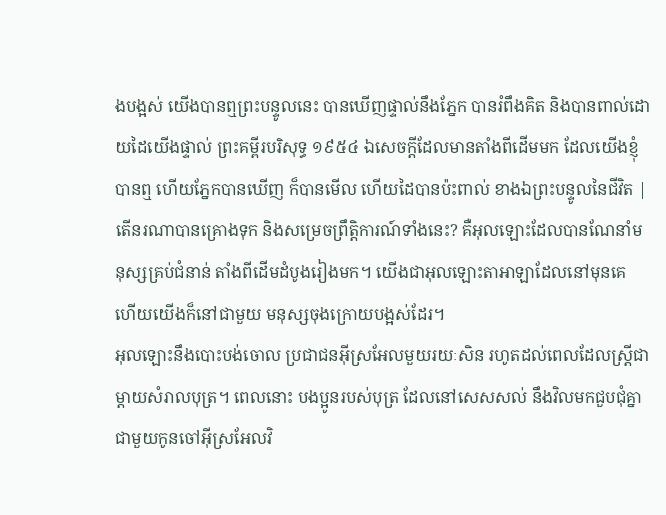ងបង្អស់ យើងបានឮព្រះបន្ទូលនេះ បានឃើញផ្ទាល់នឹងភ្នែក បានរំពឹងគិត និងបានពាល់ដោយដៃយើងផ្ទាល់ ព្រះគម្ពីរបរិសុទ្ធ ១៩៥៤ ឯសេចក្ដីដែលមានតាំងពីដើមមក ដែលយើងខ្ញុំបានឮ ហើយភ្នែកបានឃើញ ក៏បានមើល ហើយដៃបានប៉ះពាល់ ខាងឯព្រះបន្ទូលនៃជីវិត |
តើនរណាបានគ្រោងទុក និងសម្រេចព្រឹត្តិការណ៍ទាំងនេះ? គឺអុលឡោះដែលបានណែនាំមនុស្សគ្រប់ជំនាន់ តាំងពីដើមដំបូងរៀងមក។ យើងជាអុលឡោះតាអាឡាដែលនៅមុនគេ ហើយយើងក៏នៅជាមួយ មនុស្សចុងក្រោយបង្អស់ដែរ។
អុលឡោះនឹងបោះបង់ចោល ប្រជាជនអ៊ីស្រអែលមួយរយៈសិន រហូតដល់ពេលដែលស្ត្រីជាម្តាយសំរាលបុត្រ។ ពេលនោះ បងប្អូនរបស់បុត្រ ដែលនៅសេសសល់ នឹងវិលមកជួបជុំគ្នា ជាមួយកូនចៅអ៊ីស្រអែលវិ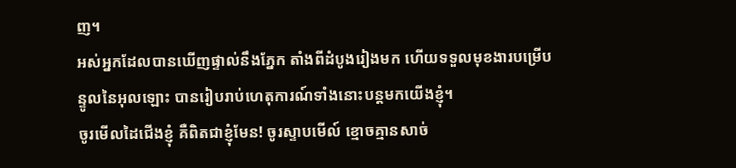ញ។
អស់អ្នកដែលបានឃើញផ្ទាល់នឹងភ្នែក តាំងពីដំបូងរៀងមក ហើយទទួលមុខងារបម្រើបន្ទូលនៃអុលឡោះ បានរៀបរាប់ហេតុការណ៍ទាំងនោះបន្ដមកយើងខ្ញុំ។
ចូរមើលដៃជើងខ្ញុំ គឺពិតជាខ្ញុំមែន! ចូរស្ទាបមើល៍ ខ្មោចគ្មានសាច់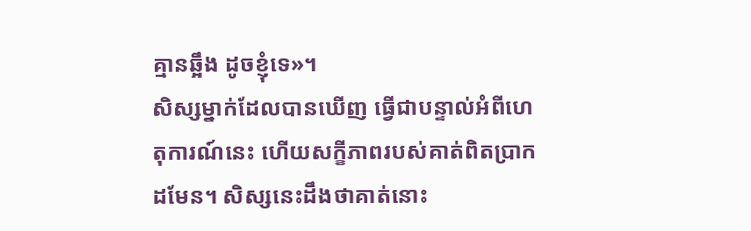គ្មានឆ្អឹង ដូចខ្ញុំទេ»។
សិស្សម្នាក់ដែលបានឃើញ ធ្វើជាបន្ទាល់អំពីហេតុការណ៍នេះ ហើយសក្ខីភាពរបស់គាត់ពិតប្រាកដមែន។ សិស្សនេះដឹងថាគាត់នោះ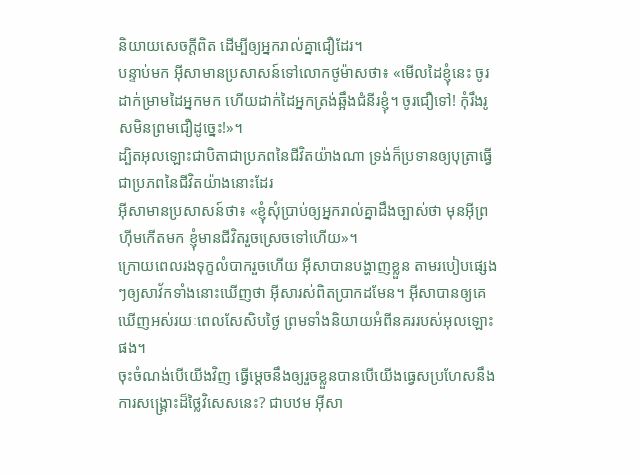និយាយសេចក្ដីពិត ដើម្បីឲ្យអ្នករាល់គ្នាជឿដែរ។
បន្ទាប់មក អ៊ីសាមានប្រសាសន៍ទៅលោកថូម៉ាសថា៖ «មើលដៃខ្ញុំនេះ ចូរដាក់ម្រាមដៃអ្នកមក ហើយដាក់ដៃអ្នកត្រង់ឆ្អឹងជំនីរខ្ញុំ។ ចូរជឿទៅ! កុំរឹងរូសមិនព្រមជឿដូច្នេះ!»។
ដ្បិតអុលឡោះជាបិតាជាប្រភពនៃជីវិតយ៉ាងណា ទ្រង់ក៏ប្រទានឲ្យបុត្រាធ្វើជាប្រភពនៃជីវិតយ៉ាងនោះដែរ
អ៊ីសាមានប្រសាសន៍ថា៖ «ខ្ញុំសុំប្រាប់ឲ្យអ្នករាល់គ្នាដឹងច្បាស់ថា មុនអ៊ីព្រហ៊ីមកើតមក ខ្ញុំមានជីវិតរួចស្រេចទៅហើយ»។
ក្រោយពេលរងទុក្ខលំបាករួចហើយ អ៊ីសាបានបង្ហាញខ្លួន តាមរបៀបផ្សេងៗឲ្យសាវ័កទាំងនោះឃើញថា អ៊ីសារស់ពិតប្រាកដមែន។ អ៊ីសាបានឲ្យគេឃើញអស់រយៈពេលសែសិបថ្ងៃ ព្រមទាំងនិយាយអំពីនគររបស់អុលឡោះផង។
ចុះចំណង់បើយើងវិញ ធ្វើម្ដេចនឹងឲ្យរួចខ្លួនបានបើយើងធ្វេសប្រហែសនឹងការសង្គ្រោះដ៏ថ្លៃវិសេសនេះ? ជាបឋម អ៊ីសា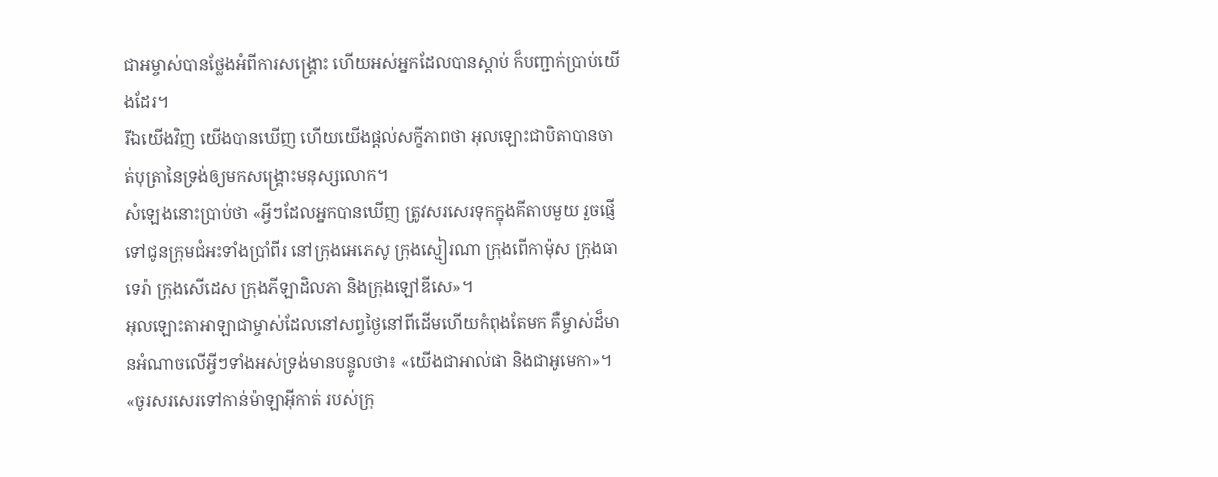ជាអម្ចាស់បានថ្លែងអំពីការសង្គ្រោះ ហើយអស់អ្នកដែលបានស្ដាប់ ក៏បញ្ជាក់ប្រាប់យើងដែរ។
រីឯយើងវិញ យើងបានឃើញ ហើយយើងផ្ដល់សក្ខីភាពថា អុលឡោះជាបិតាបានចាត់បុត្រានៃទ្រង់ឲ្យមកសង្គ្រោះមនុស្សលោក។
សំឡេងនោះប្រាប់ថា «អ្វីៗដែលអ្នកបានឃើញ ត្រូវសរសេរទុកក្នុងគីតាបមួយ រួចផ្ញើទៅជូនក្រុមជំអះទាំងប្រាំពីរ នៅក្រុងអេភេសូ ក្រុងស្មៀរណា ក្រុងពើកាម៉ុស ក្រុងធាទេរ៉ា ក្រុងសើដេស ក្រុងភីឡាដិលភា និងក្រុងឡៅឌីសេ»។
អុលឡោះតាអាឡាជាម្ចាស់ដែលនៅសព្វថ្ងៃនៅពីដើមហើយកំពុងតែមក គឺម្ចាស់ដ៏មានអំណាចលើអ្វីៗទាំងអស់ទ្រង់មានបន្ទូលថា៖ «យើងជាអាល់ផា និងជាអូមេកា»។
«ចូរសរសេរទៅកាន់ម៉ាឡាអ៊ីកាត់ របស់ក្រុ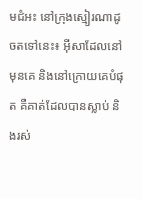មជំអះ នៅក្រុងស្មៀរណាដូចតទៅនេះ៖ អ៊ីសាដែលនៅមុនគេ និងនៅក្រោយគេបំផុត គឺគាត់ដែលបានស្លាប់ និងរស់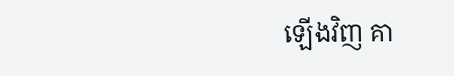ឡើងវិញ គា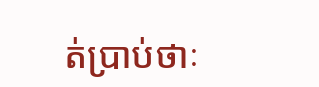ត់ប្រាប់ថាៈ